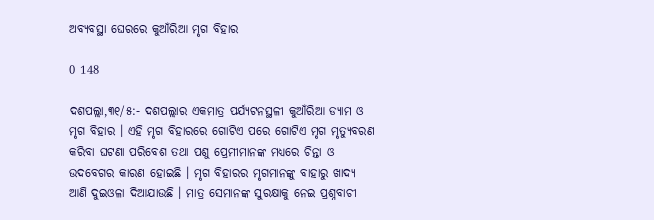ଅବ୍ୟବସ୍ଥା ଘେରରେ କୁଆଁରିଆ ମୃଗ ବିହାର

0 148

ଦଶପଲ୍ଲା,୩୧/୫:- ଦଶପଲ୍ଲାର ଏକମାତ୍ର ପର୍ଯ୍ୟଟନସ୍ଥଳୀ କୁଆଁରିଆ ଡ୍ୟାମ ଓ ମୃଗ ବିହାର । ଏହି ମୃଗ ବିହାରରେ ଗୋଟିଏ ପରେ ଗୋଟିଏ ମୃଗ ମୃତ୍ୟୁବରଣ କରିବା ଘଟଣା ପରିବେଶ ତଥା ପଶୁ ପ୍ରେମୀମାନଙ୍କ ମଧ୍ୟରେ ଚିନ୍ତା ଓ ଉଦବେଗର କାରଣ ହୋଇଛି । ମୃଗ ବିହାରର ମୃଗମାନଙ୍କୁ ବାହାରୁ ଖାଦ୍ୟ ଆଣି ଦୁଇଓଳା ଦିଆଯାଉଛି । ମାତ୍ର ସେମାନଙ୍କ ସୁରକ୍ଷାକୁ ନେଇ ପ୍ରଶ୍ନବାଚୀ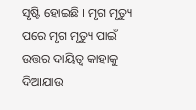ସୃଷ୍ଟି ହୋଇଛି । ମୃଗ ମୃତ୍ୟୁ ପରେ ମୃଗ ମୃତ୍ୟୁ ପାଇଁ ଉତ୍ତର ଦାୟିତ୍ୱ କାହାକୁ ଦିଆଯାଉ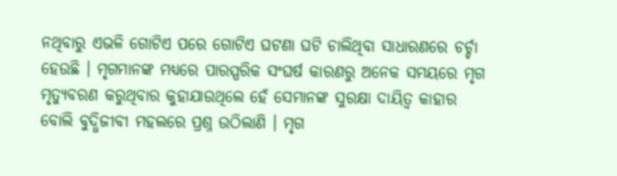ନଥିବାରୁ ଏଭଳି ଗୋଟିଏ ପରେ ଗୋଟିଏ ଘଟଣା ଘଟି ଚାଲିଥିବା ସାଧାରଣରେ ଚର୍ଚ୍ଚା ହେଉଛି । ମୃଗମାନଙ୍କ ମଧ୍ୟରେ ପାରସ୍ପରିକ ସଂଘର୍ଷ କାରଣରୁ ଅନେକ ସମୟରେ ମୃଗ ମୃତ୍ୟୁବରଣ କରୁଥିବାର କୁହାଯାଉଥିଲେ ହେଁ ସେମାନଙ୍କ ସୁରକ୍ଷା ଦାୟିତ୍ୱ କାହାର ବୋଲି ବୁଦ୍ଧିଜୀବୀ ମହଲରେ ପ୍ରଶ୍ନ ଉଠିଲାଣି । ମୃଗ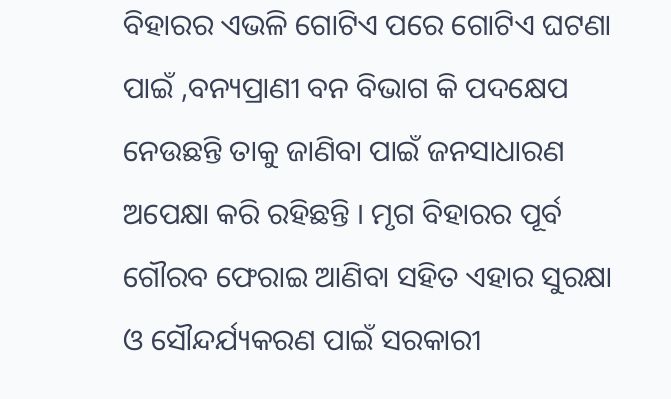ବିହାରର ଏଭଳି ଗୋଟିଏ ପରେ ଗୋଟିଏ ଘଟଣା ପାଇଁ ,ବନ୍ୟପ୍ରାଣୀ ବନ ବିଭାଗ କି ପଦକ୍ଷେପ ନେଉଛନ୍ତି ତାକୁ ଜାଣିବା ପାଇଁ ଜନସାଧାରଣ ଅପେକ୍ଷା କରି ରହିଛନ୍ତି । ମୃଗ ବିହାରର ପୂର୍ବ ଗୌରବ ଫେରାଇ ଆଣିବା ସହିତ ଏହାର ସୁରକ୍ଷା ଓ ସୌନ୍ଦର୍ଯ୍ୟକରଣ ପାଇଁ ସରକାରୀ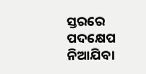ସ୍ତରରେ ପଦକ୍ଷେପ ନିଆଯିବା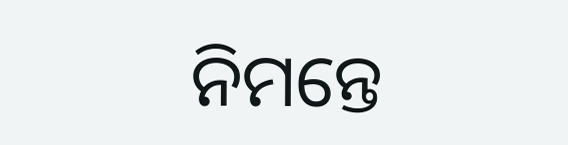ନିମନ୍ତେ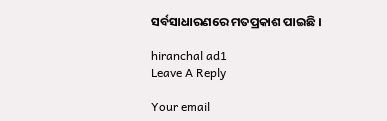ସର୍ବସାଧାରଣରେ ମତପ୍ରକାଶ ପାଇଛି ।

hiranchal ad1
Leave A Reply

Your email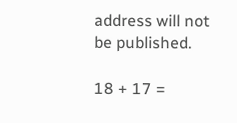address will not be published.

18 + 17 =